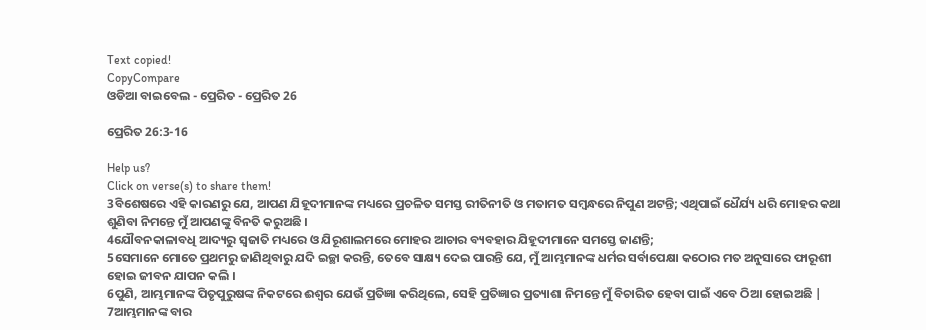Text copied!
CopyCompare
ଓଡିଆ ବାଇବେଲ - ପ୍ରେରିତ - ପ୍ରେରିତ 26

ପ୍ରେରିତ 26:3-16

Help us?
Click on verse(s) to share them!
3ବିଶେଷରେ ଏହି କାରଣରୁ ଯେ, ଆପଣ ଯିହୂଦୀମାନଙ୍କ ମଧ୍ୟରେ ପ୍ରଚଳିତ ସମସ୍ତ ରୀତିନୀତି ଓ ମତାମତ ସମ୍ବନ୍ଧରେ ନିପୁଣ ଅଟନ୍ତି; ଏଥିପାଇଁ ଧୈର୍ଯ୍ୟ ଧରି ମୋହର କଥା ଶୁଣିବା ନିମନ୍ତେ ମୁଁ ଆପଣଙ୍କୁ ବିନତି କରୁଅଛି ।
4ଯୌବନକାଳାବଧି ଆଦ୍ୟରୁ ସ୍ୱଜାତି ମଧ୍ୟରେ ଓ ଯିରୂଶାଲମରେ ମୋହର ଆଚାର ବ୍ୟବହାର ଯିହୂଦୀମାନେ ସମସ୍ତେ ଜାଣନ୍ତି;
5ସେମାନେ ମୋତେ ପ୍ରଥମରୁ ଜାଣିଥିବାରୁ ଯଦି ଇଚ୍ଛା କରନ୍ତି, ତେବେ ସାକ୍ଷ୍ୟ ଦେଇ ପାରନ୍ତି ଯେ, ମୁଁ ଆମ୍ଭମାନଙ୍କ ଧର୍ମର ସର୍ବାପେକ୍ଷା କଠୋର ମତ ଅନୁସାରେ ଫାରୂଶୀ ହୋଇ ଜୀବନ ଯାପନ କଲି ।
6ପୁଣି, ଆମ୍ଭମାନଙ୍କ ପିତୃପୁରୁଷଙ୍କ ନିକଟରେ ଈଶ୍ୱର ଯେଉଁ ପ୍ରତିଜ୍ଞା କରିଥିଲେ, ସେହି ପ୍ରତିଜ୍ଞାର ପ୍ରତ୍ୟାଶା ନିମନ୍ତେ ମୁଁ ବିଚାରିତ ହେବା ପାଇଁ ଏବେ ଠିଆ ହୋଇଅଛି |
7ଆମ୍ଭମାନଙ୍କ ବାର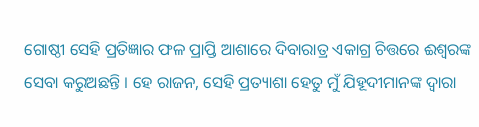ଗୋଷ୍ଠୀ ସେହି ପ୍ରତିଜ୍ଞାର ଫଳ ପ୍ରାପ୍ତି ଆଶାରେ ଦିବାରାତ୍ର ଏକାଗ୍ର ଚିତ୍ତରେ ଈଶ୍ୱରଙ୍କ ସେବା କରୁଅଛନ୍ତି । ହେ ରାଜନ, ସେହି ପ୍ରତ୍ୟାଶା ହେତୁ ମୁଁ ଯିହୂଦୀମାନଙ୍କ ଦ୍ୱାରା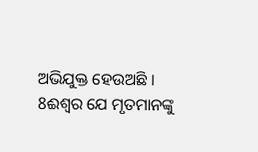ଅଭିଯୁକ୍ତ ହେଉଅଛି ।
8ଈଶ୍ୱର ଯେ ମୃତମାନଙ୍କୁ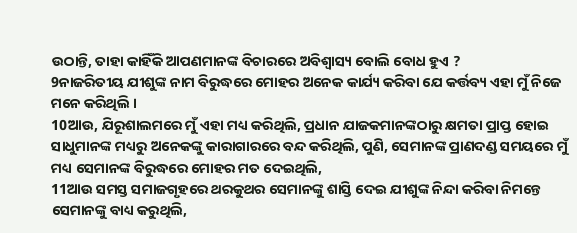ଉଠାନ୍ତି, ତାହା କାହିଁକି ଆପଣମାନଙ୍କ ବିଚାରରେ ଅବିଶ୍ୱାସ୍ୟ ବୋଲି ବୋଧ ହୁଏ ?
9ନାଜରିତୀୟ ଯୀଶୁଙ୍କ ନାମ ବିରୁଦ୍ଧରେ ମୋହର ଅନେକ କାର୍ଯ୍ୟ କରିବା ଯେ କର୍ତ୍ତବ୍ୟ ଏହା ମୁଁ ନିଜେ ମନେ କରିଥିଲି ।
10ଆଉ, ଯିରୂଶାଲମରେ ମୁଁ ଏହା ମଧ୍ୟ କରିଥିଲି, ପ୍ରଧାନ ଯାଜକମାନଙ୍କଠାରୁ କ୍ଷମତା ପ୍ରାପ୍ତ ହୋଇ ସାଧୁମାନଙ୍କ ମଧ୍ୟରୁ ଅନେକଙ୍କୁ କାରାଗାରରେ ବନ୍ଦ କରିଥିଲି, ପୁଣି, ସେମାନଙ୍କ ପ୍ରାଣଦଣ୍ଡ ସମୟରେ ମୁଁ ମଧ୍ୟ ସେମାନଙ୍କ ବିରୁଦ୍ଧରେ ମୋହର ମତ ଦେଇଥିଲି,
11ଆଉ ସମସ୍ତ ସମାଜଗୃହରେ ଥରକୁଥର ସେମାନଙ୍କୁ ଶାସ୍ତି ଦେଇ ଯୀଶୁଙ୍କ ନିନ୍ଦା କରିବା ନିମନ୍ତେ ସେମାନଙ୍କୁ ବାଧ୍ୟ କରୁଥିଲି,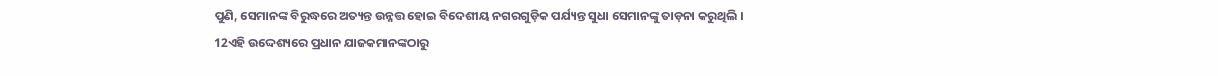ପୁଣି, ସେମାନଙ୍କ ବିରୁଦ୍ଧରେ ଅତ୍ୟନ୍ତ ଉନ୍ନତ୍ତ ହୋଇ ବିଦେଶୀୟ ନଗରଗୁଡ଼ିକ ପର୍ଯ୍ୟନ୍ତ ସୁଧା ସେମାନଙ୍କୁ ତାଡ଼ନା କରୁଥିଲି ।
12ଏହି ଉଦ୍ଦେଶ୍ୟରେ ପ୍ରଧାନ ଯାଜକମାନଙ୍କଠାରୁ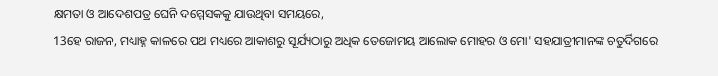କ୍ଷମତା ଓ ଆଦେଶପତ୍ର ଘେନି ଦମ୍ମେସକକୁ ଯାଉଥିବା ସମୟରେ,
13ହେ ରାଜନ, ମଧ୍ୟାହ୍ନ କାଳରେ ପଥ ମଧ୍ୟରେ ଆକାଶରୁ ସୂର୍ଯ୍ୟଠାରୁ ଅଧିକ ତେଜୋମୟ ଆଲୋକ ମୋହର ଓ ମୋ' ସହଯାତ୍ରୀମାନଙ୍କ ଚତୁର୍ଦିଗରେ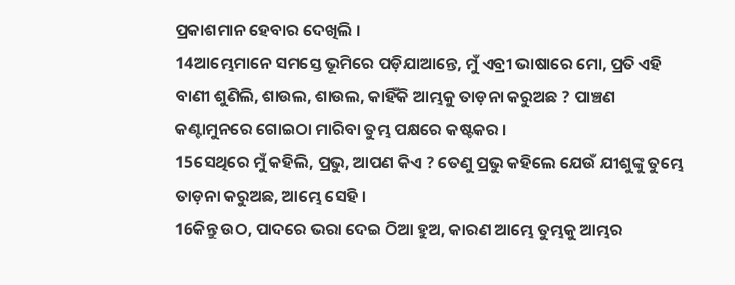ପ୍ରକାଶମାନ ହେବାର ଦେଖିଲି ।
14ଆମ୍ଭେମାନେ ସମସ୍ତେ ଭୂମିରେ ପଡ଼ିଯାଆନ୍ତେ, ମୁଁ ଏବ୍ରୀ ଭାଷାରେ ମୋ, ପ୍ରତି ଏହି ବାଣୀ ଶୁଣିଲି, ଶାଉଲ, ଶାଉଲ, କାହିଁକି ଆମ୍ଭକୁ ତାଡ଼ନା କରୁଅଛ ? ପାଞ୍ଚଣ କଣ୍ଟାମୁନରେ ଗୋଇଠା ମାରିବା ତୁମ୍ଭ ପକ୍ଷରେ କଷ୍ଟକର ।
15ସେଥିରେ ମୁଁ କହିଲି, ପ୍ରଭୁ, ଆପଣ କିଏ ? ତେଣୁ ପ୍ରଭୁ କହିଲେ ଯେଉଁ ଯୀଶୁଙ୍କୁ ତୁମ୍ଭେ ତାଡ଼ନା କରୁଅଛ, ଆମ୍ଭେ ସେହି ।
16କିନ୍ତୁ ଉଠ, ପାଦରେ ଭରା ଦେଇ ଠିଆ ହୁଅ, କାରଣ ଆମ୍ଭେ ତୁମ୍ଭକୁ ଆମ୍ଭର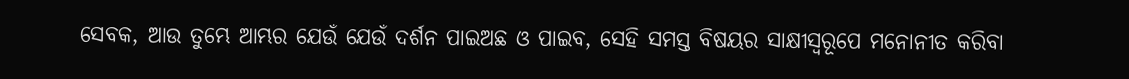ସେବକ, ଆଉ ତୁମ୍ଭେ ଆମ୍ଭର ଯେଉଁ ଯେଉଁ ଦର୍ଶନ ପାଇଅଛ ଓ ପାଇବ, ସେହି ସମସ୍ତ ବିଷୟର ସାକ୍ଷୀସ୍ୱରୂପେ ମନୋନୀତ କରିବା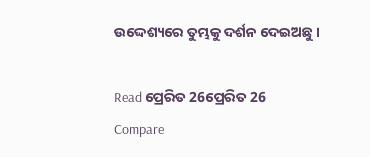ଉଦ୍ଦେଶ୍ୟରେ ତୁମ୍ଭକୁ ଦର୍ଶନ ଦେଇଅଛୁ ।

Read ପ୍ରେରିତ 26ପ୍ରେରିତ 26
Compare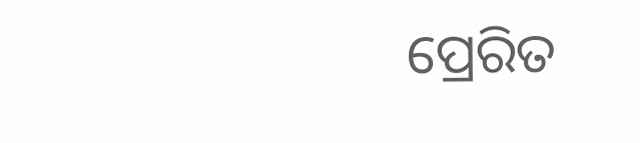ପ୍ରେରିତ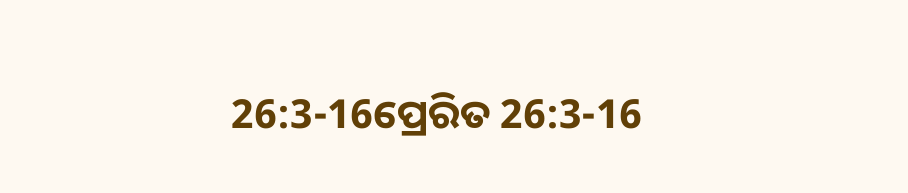26:3-16ପ୍ରେରିତ 26:3-16